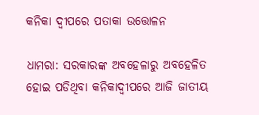କନିକା ଦ୍ୱୀପରେ ପତାକା ଉତ୍ତୋଳନ

ଧାମରା: ସରକାରଙ୍କ ଅବହେଳାରୁ ଅବହେଳିତ ହୋଇ ପଡିଥିବା କନିକାଦ୍ୱୀପରେ ଆଜି ଜାତୀୟ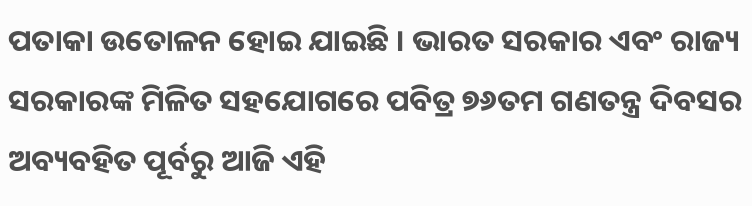ପତାକା ଉତୋଳନ ହୋଇ ଯାଇଛି । ଭାରତ ସରକାର ଏବଂ ରାଜ୍ୟ ସରକାରଙ୍କ ମିଳିତ ସହଯୋଗରେ ପବିତ୍ର ୭୬ତମ ଗଣତନ୍ତ୍ର ଦିବସର ଅବ୍ୟବହିତ ପୂର୍ବରୁ ଆଜି ଏହି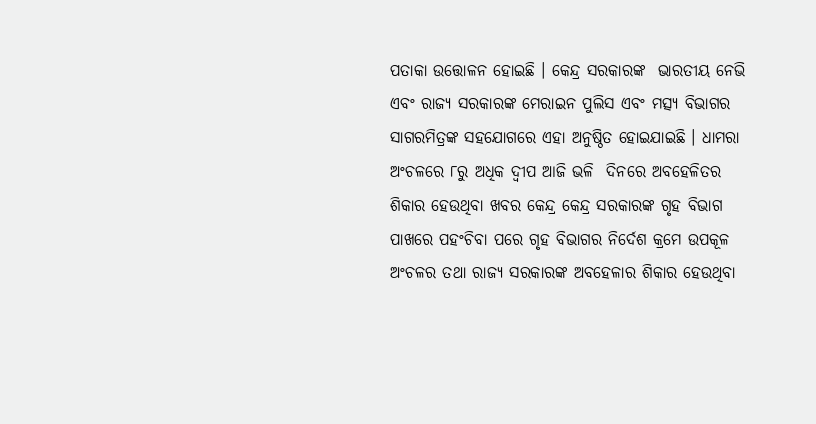ପତାକା ଉତ୍ତୋଳନ ହୋଇଛି । କେନ୍ଦ୍ର ସରକାରଙ୍କ  ଭାରତୀୟ ନେଭି ଏବଂ ରାଜ୍ୟ ସରକାରଙ୍କ ମେରାଇନ ପୁଲିସ ଏବଂ ମତ୍ସ୍ୟ ବିଭାଗର ସାଗରମିତ୍ରଙ୍କ ସହଯୋଗରେ ଏହା ଅନୁଷ୍ଠିତ ହୋଇଯାଇଛି । ଧାମରା ଅଂଚଳରେ ୮ରୁ ଅଧିକ ଦ୍ୱୀପ ଆଜି ଭଳି  ଦିନରେ ଅବହେଳିତର ଶିକାର ହେଉଥିବା ଖବର କେନ୍ଦ୍ର କେନ୍ଦ୍ର ସରକାରଙ୍କ ଗୃହ ବିଭାଗ ପାଖରେ ପହଂଚିବା ପରେ ଗୃହ ବିଭାଗର ନିର୍ଦେଶ କ୍ରମେ ଉପକୂଳ ଅଂଚଳର ତଥା ରାଜ୍ୟ ସରକାରଙ୍କ ଅବହେଳାର ଶିକାର ହେଉଥିବା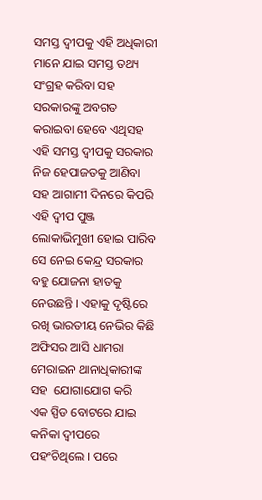ସମସ୍ତ ଦ୍ୱୀପକୁ ଏହି ଅଧିକାରୀ ମାନେ ଯାଇ ସମସ୍ତ ତଥ୍ୟ ସଂଗ୍ରହ କରିବା ସହ ସରକାରଙ୍କୁ ଅବଗତ କରାଇବା ହେବେ ଏଥିସହ ଏହି ସମସ୍ତ ଦ୍ୱୀପକୁ ସରକାର ନିଜ ହେପାଜତକୁ ଆଣିବା ସହ ଆଗାମୀ ଦିନରେ କିପରି ଏହି ଦ୍ୱୀପ ପୁଞ୍ଜ ଲୋକାଭିମୁଖୀ ହୋଇ ପାରିବ ସେ ନେଇ କେନ୍ଦ୍ର ସରକାର ବହୁ ଯୋଜନା ହାତକୁ ନେଉଛନ୍ତି । ଏହାକୁ ଦୃଷ୍ଟିରେ ରଖି ଭାରତୀୟ ନେଭିର କିଛି ଅଫିସର ଆସି ଧାମରା ମେରାଇନ ଥାନାଧିକାରୀଙ୍କ ସହ  ଯୋଗାଯୋଗ କରି  ଏକ ସ୍ପିଡ ବୋଟରେ ଯାଇ କନିକା ଦ୍ୱୀପରେ ପହଂଚିଥିଲେ । ପରେ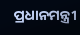ପ୍ରଧାନମନ୍ତ୍ରୀ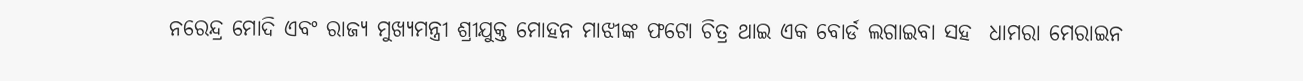ନରେନ୍ଦ୍ର ମୋଦି ଏବଂ ରାଜ୍ୟ ମୁଖ୍ୟମନ୍ତ୍ରୀ ଶ୍ରୀଯୁକ୍ତ ମୋହନ ମାଝୀଙ୍କ ଫଟୋ ଚିତ୍ର ଥାଇ ଏକ ବୋର୍ଡ ଲଗାଇବା ସହ  ଧାମରା ମେରାଇନ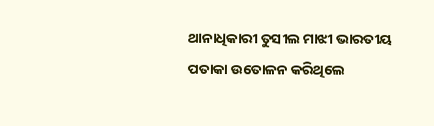ଥାନାଧିକାରୀ ତୁସୀଲ ମାଝୀ ଭାରତୀୟ ପତାକା ଉତୋଳନ କରିଥିଲେ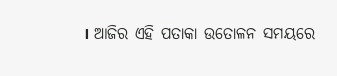। ଆଜିର ଏହି ପତାକା ଉତୋଳନ ସମୟରେ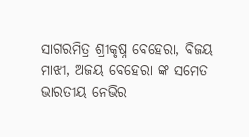ସାଗରମିତ୍ର ଶ୍ରୀକୃଷ୍ନ ବେହେରା, ବିଜୟ ମାଝୀ, ଅଜୟ ବେହେରା ଙ୍କ ସମେତ ଭାରତୀୟ ନେଭିର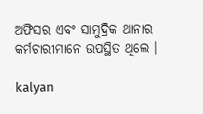ଅଫିସର ଏବଂ ସାମୁଦ୍ରିକ ଥାନାର କର୍ମଚାରୀମାନେ ଉପସ୍ଥିତ ଥିଲେ ।

kalyan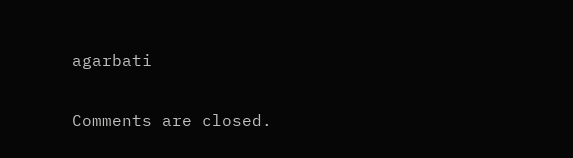agarbati

Comments are closed.